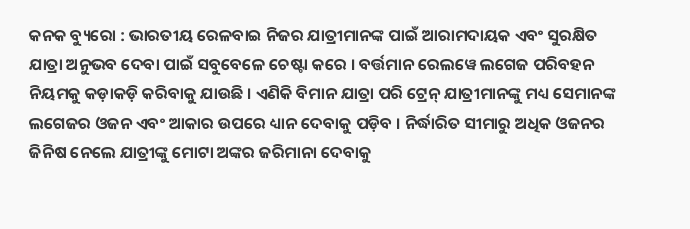କନକ ବ୍ୟୁରୋ : ଭାରତୀୟ ରେଳବାଇ ନିଜର ଯାତ୍ରୀମାନଙ୍କ ପାଇଁ ଆରାମଦାୟକ ଏବଂ ସୁରକ୍ଷିତ ଯାତ୍ରା ଅନୁଭବ ଦେବା ପାଇଁ ସବୁବେଳେ ଚେଷ୍ଟା କରେ । ବର୍ତ୍ତମାନ ରେଲୱେ ଲଗେଜ ପରିବହନ ନିୟମକୁ କଡ଼ାକଡ଼ି କରିବାକୁ ଯାଉଛି । ଏଣିକି ବିମାନ ଯାତ୍ରା ପରି ଟ୍ରେନ୍ ଯାତ୍ରୀମାନଙ୍କୁ ମଧ୍ୟ ସେମାନଙ୍କ ଲଗେଜର ଓଜନ ଏବଂ ଆକାର ଉପରେ ଧ୍ୟାନ ଦେବାକୁ ପଡ଼ିବ । ନିର୍ଦ୍ଧାରିତ ସୀମାରୁ ଅଧିକ ଓଜନର ଜିନିଷ ନେଲେ ଯାତ୍ରୀଙ୍କୁ ମୋଟା ଅଙ୍କର ଜରିମାନା ଦେବାକୁ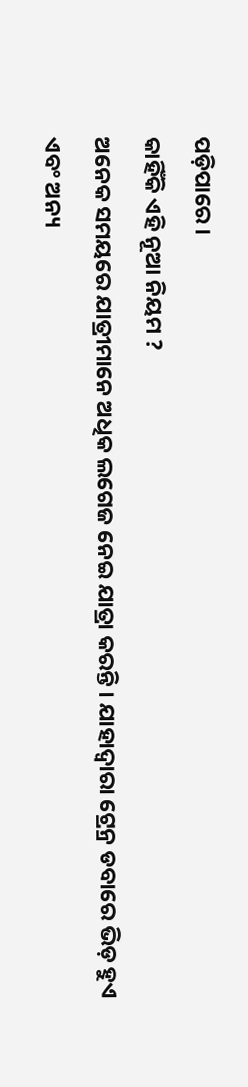ପଡ଼ିପାରେ ।
କାହିଁକି ଏହି ନୂଆ ନିୟମ ?
ଅନେକ ସମୟରେ ଯାତ୍ରୀମାନେ ଅଧିକ ଲଗେଜ ନେଇ ଯାତ୍ରା କରନ୍ତି । ଯାହାଦ୍ୱାରା ଟ୍ରେନ୍ର ଡବାରେ ଭିଡ଼ ହୁଏ ଏବଂ ଅନ୍ୟ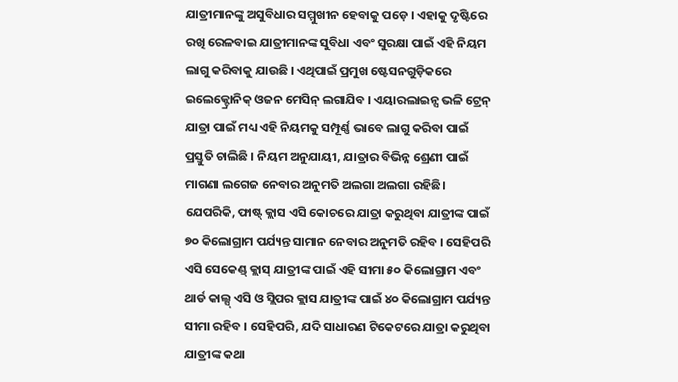ଯାତ୍ରୀମାନଙ୍କୁ ଅସୁବିଧାର ସମ୍ମୁଖୀନ ହେବାକୁ ପଡ଼େ । ଏହାକୁ ଦୃଷ୍ଟିରେ ରଖି ରେଳବାଇ ଯାତ୍ରୀମାନଙ୍କ ସୁବିଧା ଏବଂ ସୁରକ୍ଷା ପାଇଁ ଏହି ନିୟମ ଲାଗୁ କରିବାକୁ ଯାଉଛି । ଏଥିପାଇଁ ପ୍ରମୁଖ ଷ୍ଟେସନଗୁଡ଼ିକରେ ଇଲେକ୍ଟ୍ରୋନିକ୍ ଓଜନ ମେସିନ୍ ଲଗାଯିବ । ଏୟାରଲାଇନ୍ସ ଭଳି ଟ୍ରେନ୍ ଯାତ୍ରା ପାଇଁ ମଧ୍ୟ ଏହି ନିୟମକୁ ସମ୍ପୂର୍ଣ୍ଣ ଭାବେ ଲାଗୁ କରିବା ପାଇଁ ପ୍ରସ୍ତୁତି ଚାଲିଛି । ନିୟମ ଅନୁଯାୟୀ, ଯାତ୍ରାର ବିଭିନ୍ନ ଶ୍ରେଣୀ ପାଇଁ ମାଗଣା ଲଗେଜ ନେବାର ଅନୁମତି ଅଲଗା ଅଲଗା ରହିଛି।
ଯେପରିକି, ଫାଷ୍ଟ୍ କ୍ଲାସ ଏସି କୋଚରେ ଯାତ୍ରା କରୁଥିବା ଯାତ୍ରୀଙ୍କ ପାଇଁ ୭୦ କିଲୋଗ୍ରାମ ପର୍ଯ୍ୟନ୍ତ ସାମାନ ନେବାର ଅନୁମତି ରହିବ । ସେହିପରି ଏସି ସେକେଣ୍ଡ୍ କ୍ଲାସ୍ ଯାତ୍ରୀଙ୍କ ପାଇଁ ଏହି ସୀମା ୫୦ କିଲୋଗ୍ରାମ ଏବଂ ଥାର୍ଡ କାଲ୍ସ୍ ଏସି ଓ ସ୍ଲିପର କ୍ଲାସ ଯାତ୍ରୀଙ୍କ ପାଇଁ ୪୦ କିଲୋଗ୍ରାମ ପର୍ଯ୍ୟନ୍ତ ସୀମା ରହିବ । ସେହିପରି, ଯଦି ସାଧାରଣ ଟିକେଟରେ ଯାତ୍ରା କରୁଥିବା ଯାତ୍ରୀଙ୍କ କଥା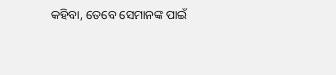କହିବା, ତେବେ ସେମାନଙ୍କ ପାଇଁ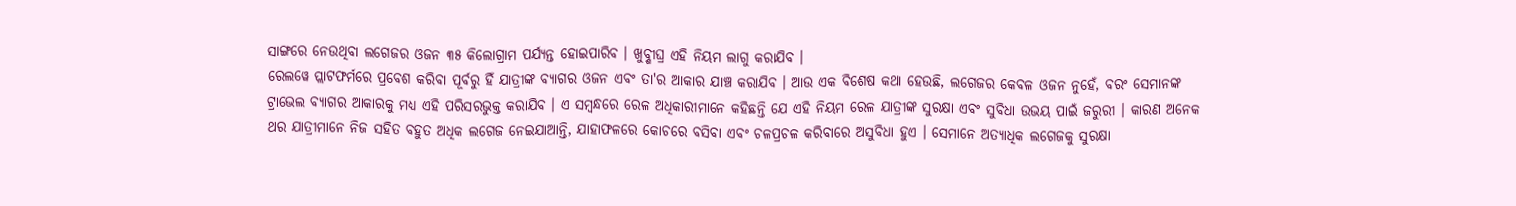ସାଙ୍ଗରେ ନେଉଥିବା ଲଗେଜର ଓଜନ ୩୫ କିଲୋଗ୍ରାମ ପର୍ଯ୍ୟନ୍ତ ହୋଇପାରିବ । ଖୁବ୍ଶୀଘ୍ର ଏହି ନିୟମ ଲାଗୁ କରାଯିବ ।
ରେଲୱେ ପ୍ଲାଟଫର୍ମରେ ପ୍ରବେଶ କରିବା ପୂର୍ବରୁ ହିଁ ଯାତ୍ରୀଙ୍କ ବ୍ୟାଗର ଓଜନ ଏବଂ ତା'ର ଆକାର ଯାଞ୍ଚ କରାଯିବ । ଆଉ ଏକ ବିଶେଷ କଥା ହେଉଛି, ଲଗେଜର କେବଳ ଓଜନ ନୁହେଁ, ବରଂ ସେମାନଙ୍କ ଟ୍ରାଭେଲ ବ୍ୟାଗର ଆକାରକୁ ମଧ୍ୟ ଏହି ପରିସରଭୁକ୍ତ କରାଯିବ । ଏ ସମ୍ବନ୍ଧରେ ରେଳ ଅଧିକାରୀମାନେ କହିଛନ୍ତି ଯେ ଏହି ନିୟମ ରେଳ ଯାତ୍ରୀଙ୍କ ସୁରକ୍ଷା ଏବଂ ସୁବିଧା ଉଭୟ ପାଇଁ ଜରୁରୀ । କାରଣ ଅନେକ ଥର ଯାତ୍ରୀମାନେ ନିଜ ସହିତ ବହୁତ ଅଧିକ ଲଗେଜ ନେଇଯାଆନ୍ତି, ଯାହାଫଳରେ କୋଚରେ ବସିବା ଏବଂ ଚଳପ୍ରଚଳ କରିବାରେ ଅସୁବିଧା ହୁଏ । ସେମାନେ ଅତ୍ୟାଧିକ ଲଗେଜକୁ ସୁରକ୍ଷା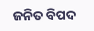ଜନିତ ବିପଦ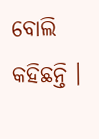ବୋଲି କହିଛନ୍ତି ।